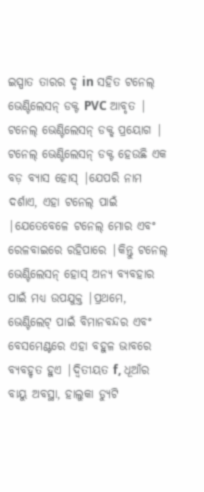ଇସ୍ପାତ ତାରର ଦୃ in ସହିତ ଟନେଲ୍ ଭେଣ୍ଟିଲେସନ୍ ଡକ୍ଟ PVC ଆବୃତ |
ଟନେଲ୍ ଭେଣ୍ଟିଲେସନ୍ ଡକ୍ଟ୍ ପ୍ରୟୋଗ |
ଟନେଲ୍ ଭେଣ୍ଟିଲେସନ୍ ଡକ୍ଟ ହେଉଛି ଏକ ବଡ଼ ବ୍ୟାସ ହୋସ୍ |ଯେପରି ନାମ ଦର୍ଶାଏ, ଏହା ଟନେଲ୍ ପାଇଁ |ଯେତେବେଳେ ଟନେଲ୍ ମୋର ଏବଂ ରେଳବାଇରେ ରହିପାରେ |କିନ୍ତୁ ଟନେଲ୍ ଭେଣ୍ଟିଲେସନ୍ ହୋସ୍ ଅନ୍ୟ ବ୍ୟବହାର ପାଇଁ ମଧ୍ୟ ଉପଯୁକ୍ତ |ପ୍ରଥମେ, ଭେଣ୍ଟିଲେଟ୍ ପାଇଁ ବିମାନବନ୍ଦର ଏବଂ ବେସମେଣ୍ଟରେ ଏହା ବହୁଳ ଭାବରେ ବ୍ୟବହୃତ ହୁଏ |ଦ୍ୱିତୀୟତ f, ଧୂଆଁର ବାୟୁ ଅବସ୍ଥା, ହାଲୁକା ଡ୍ୟୁଟି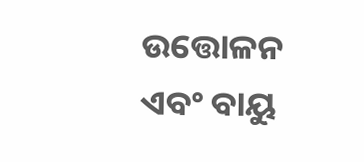ଉତ୍ତୋଳନ ଏବଂ ବାୟୁ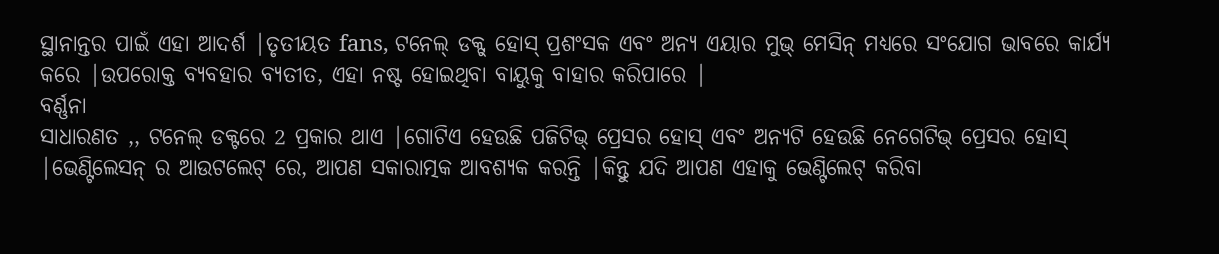ସ୍ଥାନାନ୍ତର ପାଇଁ ଏହା ଆଦର୍ଶ |ତୃତୀୟତ fans, ଟନେଲ୍ ଡକ୍ଟ୍ ହୋସ୍ ପ୍ରଶଂସକ ଏବଂ ଅନ୍ୟ ଏୟାର ମୁଭ୍ ମେସିନ୍ ମଧ୍ୟରେ ସଂଯୋଗ ଭାବରେ କାର୍ଯ୍ୟ କରେ |ଉପରୋକ୍ତ ବ୍ୟବହାର ବ୍ୟତୀତ, ଏହା ନଷ୍ଟ ହୋଇଥିବା ବାୟୁକୁ ବାହାର କରିପାରେ |
ବର୍ଣ୍ଣନା
ସାଧାରଣତ ,, ଟନେଲ୍ ଡକ୍ଟରେ 2 ପ୍ରକାର ଥାଏ |ଗୋଟିଏ ହେଉଛି ପଜିଟିଭ୍ ପ୍ରେସର ହୋସ୍ ଏବଂ ଅନ୍ୟଟି ହେଉଛି ନେଗେଟିଭ୍ ପ୍ରେସର ହୋସ୍ |ଭେଣ୍ଟିଲେସନ୍ ର ଆଉଟଲେଟ୍ ରେ, ଆପଣ ସକାରାତ୍ମକ ଆବଶ୍ୟକ କରନ୍ତି |କିନ୍ତୁ ଯଦି ଆପଣ ଏହାକୁ ଭେଣ୍ଟିଲେଟ୍ କରିବା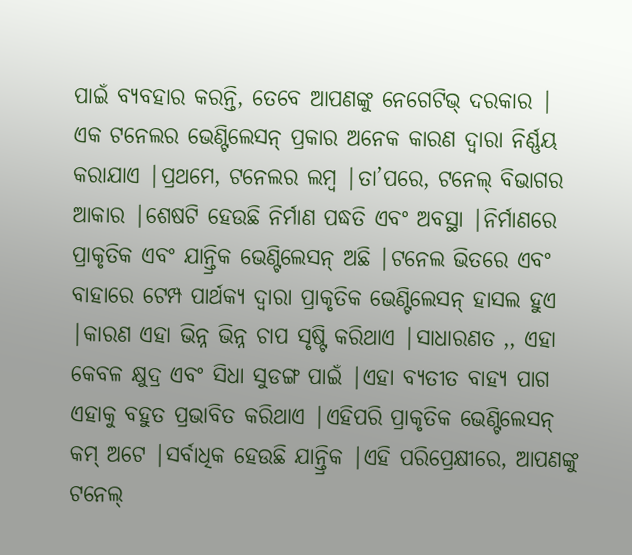ପାଇଁ ବ୍ୟବହାର କରନ୍ତି, ତେବେ ଆପଣଙ୍କୁ ନେଗେଟିଭ୍ ଦରକାର |
ଏକ ଟନେଲର ଭେଣ୍ଟିଲେସନ୍ ପ୍ରକାର ଅନେକ କାରଣ ଦ୍ୱାରା ନିର୍ଣ୍ଣୟ କରାଯାଏ |ପ୍ରଥମେ, ଟନେଲର ଲମ୍ବ |ତା’ପରେ, ଟନେଲ୍ ବିଭାଗର ଆକାର |ଶେଷଟି ହେଉଛି ନିର୍ମାଣ ପଦ୍ଧତି ଏବଂ ଅବସ୍ଥା |ନିର୍ମାଣରେ ପ୍ରାକୃତିକ ଏବଂ ଯାନ୍ତ୍ରିକ ଭେଣ୍ଟିଲେସନ୍ ଅଛି |ଟନେଲ ଭିତରେ ଏବଂ ବାହାରେ ଟେମ୍ପ ପାର୍ଥକ୍ୟ ଦ୍ୱାରା ପ୍ରାକୃତିକ ଭେଣ୍ଟିଲେସନ୍ ହାସଲ ହୁଏ |କାରଣ ଏହା ଭିନ୍ନ ଭିନ୍ନ ଚାପ ସୃଷ୍ଟି କରିଥାଏ |ସାଧାରଣତ ,, ଏହା କେବଳ କ୍ଷୁଦ୍ର ଏବଂ ସିଧା ସୁଡଙ୍ଗ ପାଇଁ |ଏହା ବ୍ୟତୀତ ବାହ୍ୟ ପାଗ ଏହାକୁ ବହୁତ ପ୍ରଭାବିତ କରିଥାଏ |ଏହିପରି ପ୍ରାକୃତିକ ଭେଣ୍ଟିଲେସନ୍ କମ୍ ଅଟେ |ସର୍ବାଧିକ ହେଉଛି ଯାନ୍ତ୍ରିକ |ଏହି ପରିପ୍ରେକ୍ଷୀରେ, ଆପଣଙ୍କୁ ଟନେଲ୍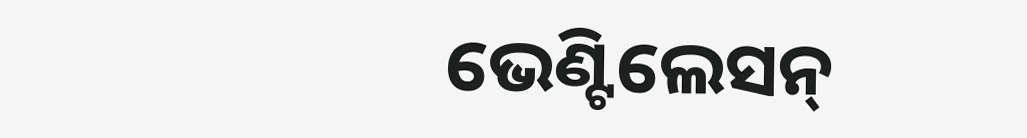ଭେଣ୍ଟିଲେସନ୍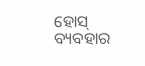ହୋସ୍ ବ୍ୟବହାର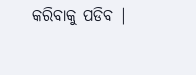କରିବାକୁ ପଡିବ |